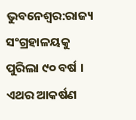ଭୁବନେଶ୍ବର:ରାଜ୍ୟ ସଂଗ୍ରହାଳୟକୁ ପୁରିଲା ୯୦ ବର୍ଷ । ଏଥର ଆକର୍ଷଣ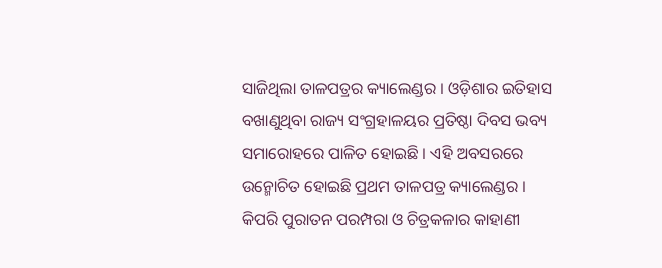ସାଜିଥିଲା ତାଳପତ୍ରର କ୍ୟାଲେଣ୍ଡର । ଓଡ଼ିଶାର ଇତିହାସ ବଖାଣୁଥିବା ରାଜ୍ୟ ସଂଗ୍ରହାଳୟର ପ୍ରତିଷ୍ଠା ଦିବସ ଭବ୍ୟ ସମାରୋହରେ ପାଳିତ ହୋଇଛି । ଏହି ଅବସରରେ ଉନ୍ମୋଚିତ ହୋଇଛି ପ୍ରଥମ ତାଳପତ୍ର କ୍ୟାଲେଣ୍ଡର । କିପରି ପୁରାତନ ପରମ୍ପରା ଓ ଚିତ୍ରକଳାର କାହାଣୀ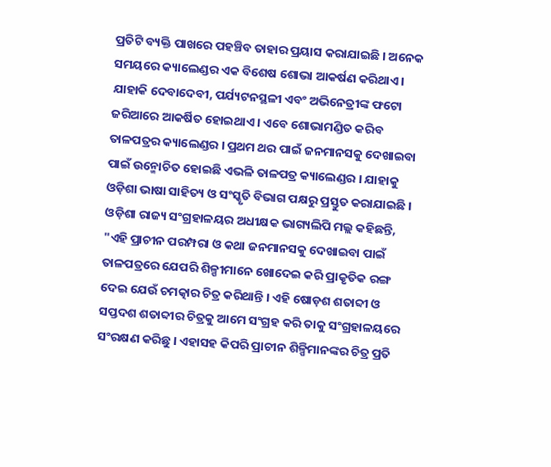ପ୍ରତିଟି ବ୍ୟକ୍ତି ପାଖରେ ପହଞ୍ଚିବ ତାହାର ପ୍ରୟାସ କରାଯାଇଛି । ଅନେକ ସମୟରେ କ୍ୟାଲେଣ୍ଡର ଏକ ବିଶେଷ ଶୋଭା ଆକର୍ଷଣ କରିଥାଏ । ଯାହାକି ଦେବାଦେବୀ, ପର୍ଯ୍ୟଟନସ୍ଥଳୀ ଏବଂ ଅଭିନେତ୍ରୀଙ୍କ ଫଟୋ ଜରିଆରେ ଆକର୍ଷିତ ହୋଇଥାଏ । ଏବେ ଶୋଭାମଣ୍ଡିତ କରିବ ତାଳପତ୍ରର କ୍ୟାଲେଣ୍ଡର । ପ୍ରଥମ ଥର ପାଇଁ ଜନମାନସକୁ ଦେଖାଇବା ପାଇଁ ଉନ୍ମୋଚିତ ହୋଇଛି ଏଭଳି ତାଳପତ୍ର କ୍ୟାଲେଣ୍ଡର । ଯାହାକୁ ଓଡ଼ିଶା ଭାଷା ସାହିତ୍ୟ ଓ ସଂସ୍କୃତି ବିଭାଗ ପକ୍ଷରୁ ପ୍ରସ୍ତୁତ କରାଯାଇଛି ।
ଓଡ଼ିଶା ରାଜ୍ୟ ସଂଗ୍ରହାଳୟର ଅଧୀକ୍ଷକ ଭାଗ୍ୟଲିପି ମଲ୍ଲ କହିଛନ୍ତି, "ଏହି ପ୍ରାଚୀନ ପରମ୍ପରା ଓ କଥା ଜନମାନସକୁ ଦେଖାଇବା ପାଇଁ ତାଳପତ୍ରରେ ଯେପରି ଶିଳ୍ପୀମାନେ ଖୋଦେଇ କରି ପ୍ରାକୃତିକ ରଙ୍ଗ ଦେଇ ଯେଉଁ ଚମତ୍କାର ଚିତ୍ର କରିଥାନ୍ତି । ଏହି ଷୋଡ଼ଶ ଶତାବ୍ଦୀ ଓ ସପ୍ତଦଶ ଶତାବ୍ଦୀର ଚିତ୍ରକୁ ଆମେ ସଂଗ୍ରହ କରି ତାକୁ ସଂଗ୍ରହାଳୟରେ ସଂରକ୍ଷଣ କରିଛୁ । ଏହାସହ କିପରି ପ୍ରାଚୀନ ଶିଳ୍ପିମାନଙ୍କର ଚିତ୍ର ପ୍ରତି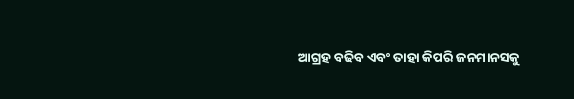ଆଗ୍ରହ ବଢିବ ଏବଂ ତାହା କିପରି ଜନମାନସକୁ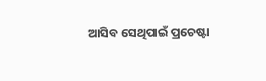ଆସିବ ସେଥିପାଇଁ ପ୍ରଚେଷ୍ଟା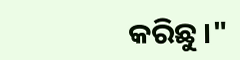କରିଛୁ ।"